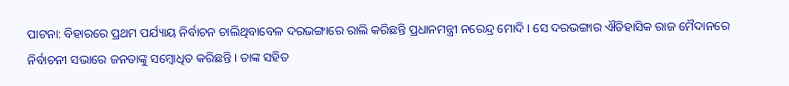ପାଟନା: ବିହାରରେ ପ୍ରଥମ ପର୍ଯ୍ୟାୟ ନିର୍ବାଚନ ଚାଲିଥିବାବେଳ ଦରଭଙ୍ଗାରେ ରାଲି କରିଛନ୍ତି ପ୍ରଧାନମନ୍ତ୍ରୀ ନରେନ୍ଦ୍ର ମୋଦି । ସେ ଦରଭଙ୍ଗାର ଐତିହାସିକ ରାଜ ମୈଦାନରେ ନିର୍ବାଚନୀ ସଭାରେ ଜନତାଙ୍କୁ ସମ୍ବୋଧିତ କରିଛନ୍ତି । ତାଙ୍କ ସହିତ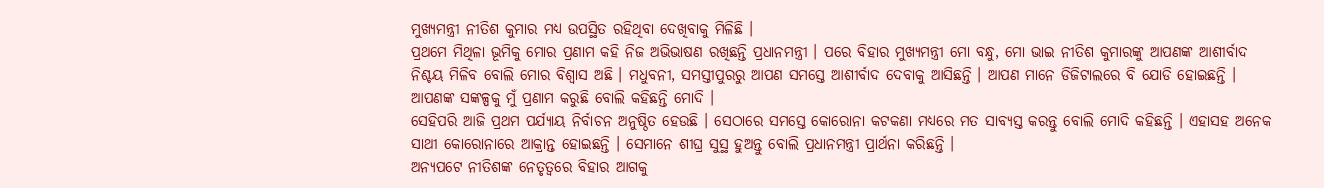ମୁଖ୍ୟମନ୍ତ୍ରୀ ନୀତିଶ କୁମାର ମଧ୍ୟ ଉପସ୍ଥିତ ରହିଥିବା ଦେଖିବାକୁ ମିଳିଛି ।
ପ୍ରଥମେ ମିଥିଳା ଭୂମିକୁ ମୋର ପ୍ରଣାମ କହି ନିଜ ଅଭିଭାଷଣ ରଖିଛନ୍ତି ପ୍ରଧାନମନ୍ତ୍ରୀ । ପରେ ବିହାର ମୁଖ୍ୟମନ୍ତ୍ରୀ ମୋ ବନ୍ଧୁ, ମୋ ଭାଇ ନୀତିଶ କୁମାରଙ୍କୁ ଆପଣଙ୍କ ଆଶୀର୍ବାଦ ନିଶ୍ଚୟ ମିଳିବ ବୋଲି ମୋର ବିଶ୍ବାସ ଅଛି । ମଧୁବନୀ, ସମସ୍ତୀପୁରରୁ ଆପଣ ସମସ୍ତେ ଆଶୀର୍ବାଦ ଦେବାକୁ ଆସିଛନ୍ତି । ଆପଣ ମାନେ ଡିଜିଟାଲରେ ବି ଯୋଡି ହୋଇଛନ୍ତି । ଆପଣଙ୍କ ସଙ୍କଳ୍ପକୁ ମୁଁ ପ୍ରଣାମ କରୁଛି ବୋଲି କହିଛନ୍ତି ମୋଦି ।
ସେହିପରି ଆଜି ପ୍ରଥମ ପର୍ଯ୍ୟାୟ ନିର୍ବାଚନ ଅନୁଷ୍ଠିତ ହେଉଛି । ସେଠାରେ ସମସ୍ତେ କୋରୋନା କଟକଣା ମଧ୍ୟରେ ମତ ସାବ୍ୟସ୍ତ କରନ୍ତୁ ବୋଲି ମୋଦି କହିଛନ୍ତି । ଏହାସହ ଅନେକ ସାଥୀ କୋରୋନାରେ ଆକ୍ରାନ୍ତ ହୋଇଛନ୍ତି । ସେମାନେ ଶୀଘ୍ର ସୁସ୍ଥ ହୁଅନ୍ତୁ ବୋଲି ପ୍ରଧାନମନ୍ତ୍ରୀ ପ୍ରାର୍ଥନା କରିଛନ୍ତି ।
ଅନ୍ୟପଟେ ନୀତିଶଙ୍କ ନେତୃତ୍ବରେ ବିହାର ଆଗକୁ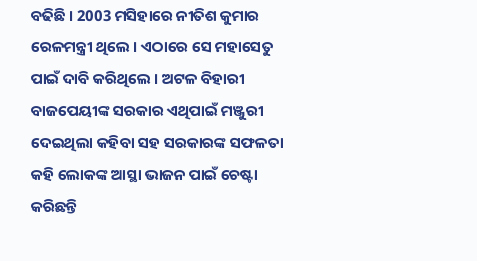ବଢିଛି । 2003 ମସିହାରେ ନୀତିଶ କୁମାର ରେଳମନ୍ତ୍ରୀ ଥିଲେ । ଏଠାରେ ସେ ମହାସେତୁ ପାଇଁ ଦାବି କରିଥିଲେ । ଅଟଳ ବିହାରୀ ବାଜପେୟୀଙ୍କ ସରକାର ଏଥିପାଇଁ ମଞ୍ଜୁରୀ ଦେଇଥିଲା କହିବା ସହ ସରକାରଙ୍କ ସଫଳତା କହି ଲୋକଙ୍କ ଆସ୍ଥା ଭାଜନ ପାଇଁ ଚେଷ୍ଟା କରିଛନ୍ତି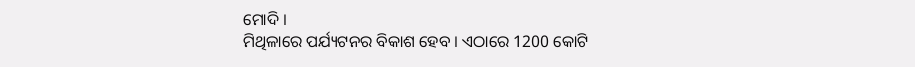ମୋଦି ।
ମିଥିଳାରେ ପର୍ଯ୍ୟଟନର ବିକାଶ ହେବ । ଏଠାରେ 1200 କୋଟି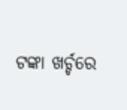ଟଙ୍କା ଖର୍ଚ୍ଚରେ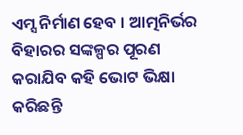ଏମ୍ସ ନିର୍ମାଣ ହେବ । ଆତ୍ମନିର୍ଭର ବିହାରର ସଙ୍କଳ୍ପର ପୂରଣ କରାଯିବ କହି ଭୋଟ ଭିକ୍ଷା କରିଛନ୍ତି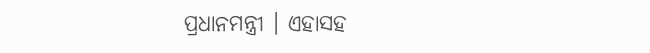ପ୍ରଧାନମନ୍ତ୍ରୀ । ଏହାସହ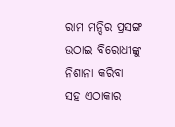ରାମ ମନ୍ଦିର ପ୍ରସଙ୍ଗ ଉଠାଇ ବିରୋଧୀଙ୍କୁ ନିଶାନା କରିବା ସହ ଏଠାକାର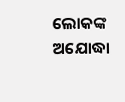ଲୋକଙ୍କ ଅଯୋଦ୍ଧା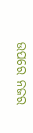ଉପରେ ନଜର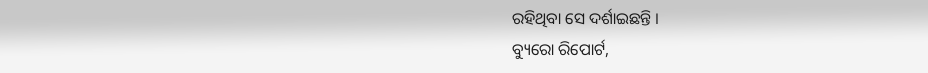ରହିଥିବା ସେ ଦର୍ଶାଇଛନ୍ତି ।
ବ୍ୟୁରୋ ରିପୋର୍ଟ,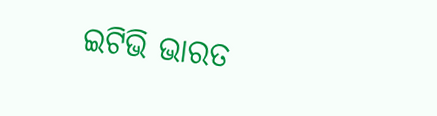ଇଟିଭି ଭାରତ